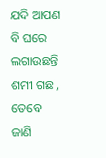ଯଦି ଆପଣ ବି ଘରେ ଲଗାଉଛନ୍ତି ଶମୀ ଗଛ , ତେବେ ଜାଣି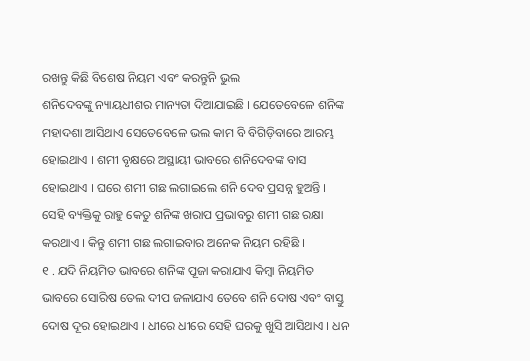ରଖନ୍ତୁ କିଛି ବିଶେଷ ନିୟମ ଏବଂ କରନ୍ତୁନି ଭୁଲ
ଶନିଦେବଙ୍କୁ ନ୍ୟାୟଧୀଶର ମାନ୍ୟତା ଦିଆଯାଇଛି । ଯେତେବେଳେ ଶନିଙ୍କ ମହାଦଶା ଆସିଥାଏ ସେତେବେଳେ ଭଲ କାମ ବି ବିଗିଡ଼ିବାରେ ଆରମ୍ଭ ହୋଇଥାଏ । ଶମୀ ବୃକ୍ଷରେ ଅସ୍ଥାୟୀ ଭାବରେ ଶନିଦେବଙ୍କ ବାସ ହୋଇଥାଏ । ଘରେ ଶମୀ ଗଛ ଲଗାଇଲେ ଶନି ଦେବ ପ୍ରସନ୍ନ ହୁଅନ୍ତି । ସେହି ବ୍ୟକ୍ତିକୁ ରାହୁ କେତୁ ଶନିଙ୍କ ଖରାପ ପ୍ରଭାବରୁ ଶମୀ ଗଛ ରକ୍ଷା କରଥାଏ । କିନ୍ତୁ ଶମୀ ଗଛ ଲଗାଇବାର ଅନେକ ନିୟମ ରହିଛି ।
୧ . ଯଦି ନିୟମିତ ଭାବରେ ଶନିଙ୍କ ପୂଜା କରାଯାଏ କିମ୍ବା ନିୟମିତ ଭାବରେ ସୋରିଷ ତେଲ ଦୀପ ଜଳାଯାଏ ତେବେ ଶନି ଦୋଷ ଏବଂ ବାସ୍ତୁ ଦୋଷ ଦୂର ହୋଇଥାଏ । ଧୀରେ ଧୀରେ ସେହି ଘରକୁ ଖୁସି ଆସିଥାଏ । ଧନ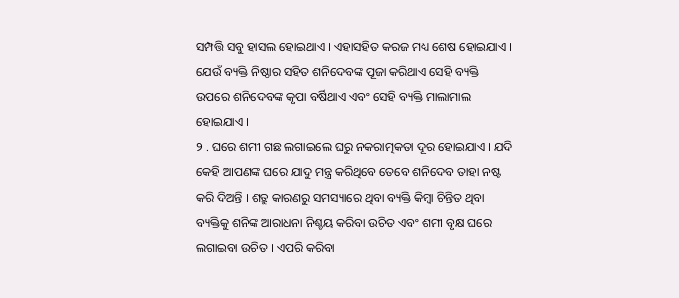ସମ୍ପତ୍ତି ସବୁ ହାସଲ ହୋଇଥାଏ । ଏହାସହିତ କରଜ ମଧ୍ୟ ଶେଷ ହୋଇଯାଏ । ଯେଉଁ ବ୍ୟକ୍ତି ନିଷ୍ଠାର ସହିତ ଶନିଦେବଙ୍କ ପୂଜା କରିଥାଏ ସେହି ବ୍ୟକ୍ତି ଉପରେ ଶନିଦେବଙ୍କ କୃପା ବର୍ଷିଥାଏ ଏବଂ ସେହି ବ୍ୟକ୍ତି ମାଲାମାଲ ହୋଇଯାଏ ।
୨ . ଘରେ ଶମୀ ଗଛ ଲଗାଇଲେ ଘରୁ ନକରାତ୍ମକତା ଦୂର ହୋଇଯାଏ । ଯଦି କେହି ଆପଣଙ୍କ ଘରେ ଯାଦୁ ମନ୍ତ୍ର କରିଥିବେ ତେବେ ଶନିଦେବ ତାହା ନଷ୍ଟ କରି ଦିଅନ୍ତି । ଶତ୍ରୁ କାରଣରୁ ସମସ୍ୟାରେ ଥିବା ବ୍ୟକ୍ତି କିମ୍ବା ଚିନ୍ତିତ ଥିବା ବ୍ୟକ୍ତିକୁ ଶନିଙ୍କ ଆରାଧନା ନିଶ୍ଚୟ କରିବା ଉଚିତ ଏବଂ ଶମୀ ବୃକ୍ଷ ଘରେ ଲଗାଇବା ଉଚିତ । ଏପରି କରିବା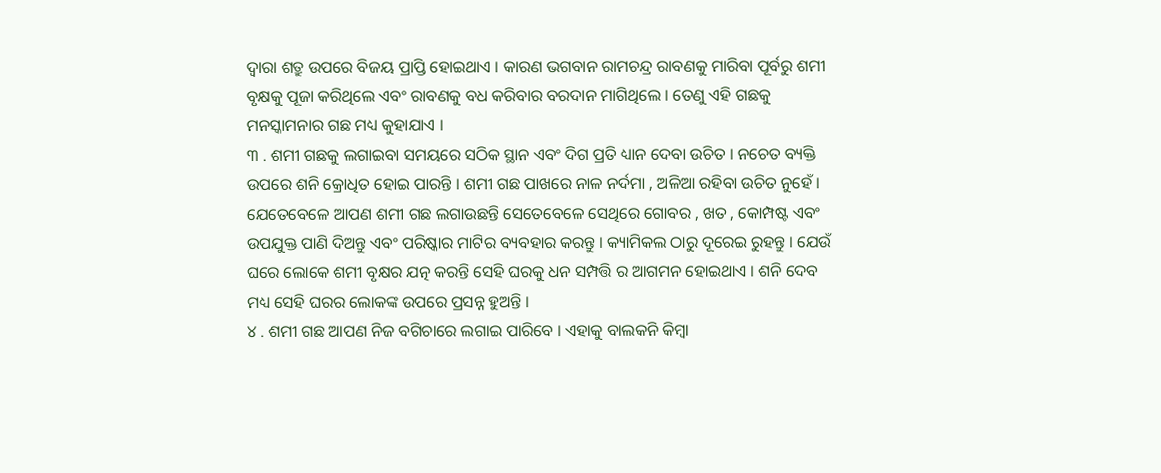ଦ୍ୱାରା ଶତ୍ରୁ ଉପରେ ବିଜୟ ପ୍ରାପ୍ତି ହୋଇଥାଏ । କାରଣ ଭଗବାନ ରାମଚନ୍ଦ୍ର ରାବଣକୁ ମାରିବା ପୂର୍ବରୁ ଶମୀ ବୃକ୍ଷକୁ ପୂଜା କରିଥିଲେ ଏବଂ ରାବଣକୁ ବଧ କରିବାର ବରଦାନ ମାଗିଥିଲେ । ତେଣୁ ଏହି ଗଛକୁ ମନସ୍କାମନାର ଗଛ ମଧ୍ୟ କୁହାଯାଏ ।
୩ . ଶମୀ ଗଛକୁ ଲଗାଇବା ସମୟରେ ସଠିକ ସ୍ଥାନ ଏବଂ ଦିଗ ପ୍ରତି ଧ୍ୟାନ ଦେବା ଉଚିତ । ନଚେତ ବ୍ୟକ୍ତି ଉପରେ ଶନି କ୍ରୋଧିତ ହୋଇ ପାରନ୍ତି । ଶମୀ ଗଛ ପାଖରେ ନାଳ ନର୍ଦମା , ଅଳିଆ ରହିବା ଉଚିତ ନୁହେଁ । ଯେତେବେଳେ ଆପଣ ଶମୀ ଗଛ ଲଗାଉଛନ୍ତି ସେତେବେଳେ ସେଥିରେ ଗୋବର , ଖତ , କୋମ୍ପଷ୍ଟ ଏବଂ ଉପଯୁକ୍ତ ପାଣି ଦିଅନ୍ତୁ ଏବଂ ପରିଷ୍କାର ମାଟିର ବ୍ୟବହାର କରନ୍ତୁ । କ୍ୟାମିକଲ ଠାରୁ ଦୂରେଇ ରୁହନ୍ତୁ । ଯେଉଁ ଘରେ ଲୋକେ ଶମୀ ବୃକ୍ଷର ଯତ୍ନ କରନ୍ତି ସେହି ଘରକୁ ଧନ ସମ୍ପତ୍ତି ର ଆଗମନ ହୋଇଥାଏ । ଶନି ଦେବ ମଧ୍ୟ ସେହି ଘରର ଲୋକଙ୍କ ଉପରେ ପ୍ରସନ୍ନ ହୁଅନ୍ତି ।
୪ . ଶମୀ ଗଛ ଆପଣ ନିଜ ବଗିଚାରେ ଲଗାଇ ପାରିବେ । ଏହାକୁ ବାଲକନି କିମ୍ବା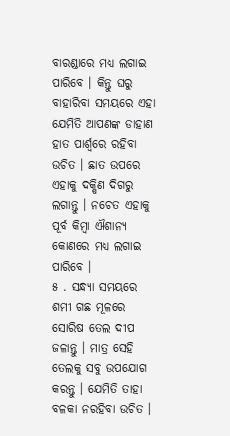ବାରଣ୍ଡାରେ ମଧ୍ୟ ଲଗାଇ ପାରିବେ । କିନ୍ତୁ ଘରୁ ବାହାରିବା ସମୟରେ ଏହା ଯେମିତି ଆପଣଙ୍କ ଡାହାଣ ହାତ ପାର୍ଶ୍ଵରେ ରହିବା ଉଚିତ । ଛାତ ଉପରେ ଏହାକୁ ଦକ୍ଷିଣ ଦିଗରୁ ଲଗାନ୍ତୁ । ନଚେତ ଏହାକୁ ପୂର୍ବ କିମ୍ବା ଐଶାନ୍ୟ କୋଣରେ ମଧ୍ୟ ଲଗାଇ ପାରିବେ ।
୫ . ସନ୍ଧ୍ୟା ସମୟରେ ଶମୀ ଗଛ ମୂଳରେ ସୋରିଷ ତେଲ ଦୀପ ଜଳାନ୍ତୁ । ମାତ୍ର ସେହି ତେଲକୁ ସବୁ ଉପଯୋଗ କରନ୍ତୁ । ଯେମିତି ତାହା ବଳକା ନରହିବା ଉଚିତ ।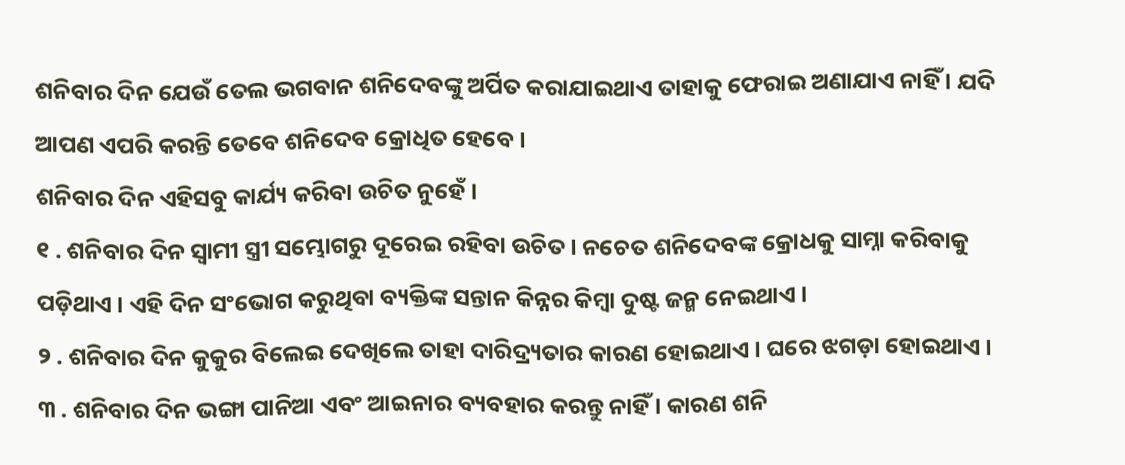ଶନିବାର ଦିନ ଯେଉଁ ତେଲ ଭଗବାନ ଶନିଦେବଙ୍କୁ ଅର୍ପିତ କରାଯାଇଥାଏ ତାହାକୁ ଫେରାଇ ଅଣାଯାଏ ନାହିଁ । ଯଦି ଆପଣ ଏପରି କରନ୍ତି ତେବେ ଶନିଦେବ କ୍ରୋଧିତ ହେବେ ।
ଶନିବାର ଦିନ ଏହିସବୁ କାର୍ଯ୍ୟ କରିବା ଉଚିତ ନୁହେଁ ।
୧ . ଶନିବାର ଦିନ ସ୍ୱାମୀ ସ୍ତ୍ରୀ ସମ୍ଭୋଗରୁ ଦୂରେଇ ରହିବା ଉଚିତ । ନଚେତ ଶନିଦେବଙ୍କ କ୍ରୋଧକୁ ସାମ୍ନା କରିବାକୁ ପଡ଼ିଥାଏ । ଏହି ଦିନ ସଂଭୋଗ କରୁଥିବା ବ୍ୟକ୍ତିଙ୍କ ସନ୍ତାନ କିନ୍ନର କିମ୍ବା ଦୁଷ୍ଟ ଜନ୍ମ ନେଇଥାଏ ।
୨ . ଶନିବାର ଦିନ କୁକୁର ବିଲେଇ ଦେଖିଲେ ତାହା ଦାରିଦ୍ର୍ୟତାର କାରଣ ହୋଇଥାଏ । ଘରେ ଝଗଡ଼ା ହୋଇଥାଏ ।
୩ . ଶନିବାର ଦିନ ଭଙ୍ଗା ପାନିଆ ଏବଂ ଆଇନାର ବ୍ୟବହାର କରନ୍ତୁ ନାହିଁ । କାରଣ ଶନି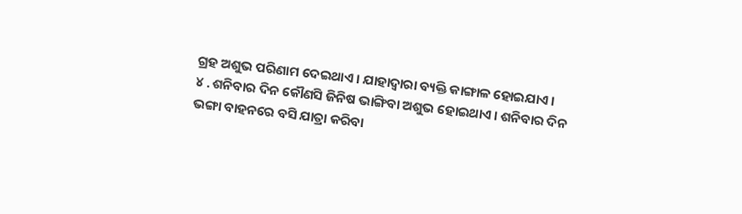ଗ୍ରହ ଅଶୁଭ ପରିଣାମ ଦେଇଥାଏ । ଯାହାଦ୍ୱାରା ବ୍ୟକ୍ତି କାଙ୍ଗାଳ ହୋଇଯାଏ ।
୪ . ଶନିବାର ଦିନ କୌଣସି ଜିନିଷ ଭାଙ୍ଗିବା ଅଶୁଭ ହୋଇଥାଏ । ଶନିବାର ଦିନ ଭଙ୍ଗା ବାହନରେ ବସି ଯାତ୍ରା କରିବା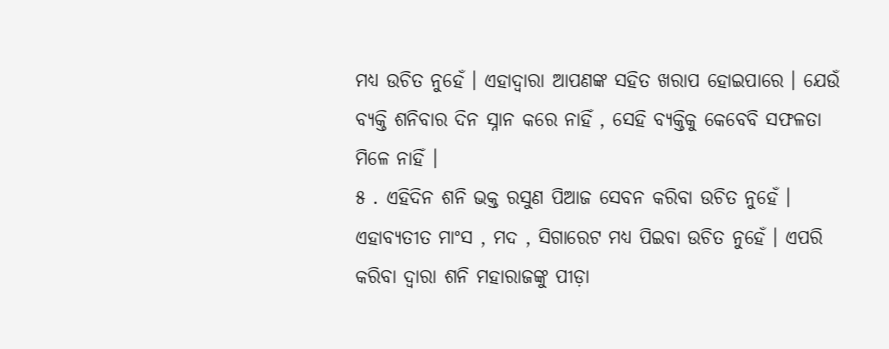ମଧ୍ୟ ଉଚିତ ନୁହେଁ । ଏହାଦ୍ବାରା ଆପଣଙ୍କ ସହିତ ଖରାପ ହୋଇପାରେ । ଯେଉଁ ବ୍ୟକ୍ତି ଶନିବାର ଦିନ ସ୍ନାନ କରେ ନାହିଁ , ସେହି ବ୍ୟକ୍ତିକୁ କେବେବି ସଫଳତା ମିଳେ ନାହିଁ ।
୫ . ଏହିଦିନ ଶନି ଭକ୍ତ ରସୁଣ ପିଆଜ ସେବନ କରିବା ଉଚିତ ନୁହେଁ । ଏହାବ୍ୟତୀତ ମାଂସ , ମଦ , ସିଗାରେଟ ମଧ୍ୟ ପିଇବା ଉଚିତ ନୁହେଁ । ଏପରି କରିବା ଦ୍ୱାରା ଶନି ମହାରାଜଙ୍କୁ ପୀଡ଼ା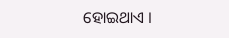ହୋଇଥାଏ ।